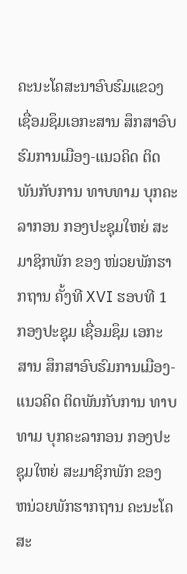ຄະນະໂຄສະນາອົບຮົມແຂວງ ເຊື່ອມຊຶມເອກະສານ ສຶກສາອົບຮົມການເມືອງ-ແນວຄິດ ຕິດພັນກັບການ ທາບທາມ ບຸກຄະລາກອນ ກອງປະຊຸມໃຫຍ່ ສະມາຊິກພັກ ຂອງ ໜ່ວຍພັກຮາກຖານ ຄັ້ງທີ XVI ຮອບທີ 1
ກອງປະຊຸມ ເຊື່ອມຊຶມ ເອກະສານ ສຶກສາອົບຮົມການເມືອງ-ແນວຄິດ ຕິດພັນກັບການ ທາບທາມ ບຸກຄະລາກອນ ກອງປະຊຸມໃຫຍ່ ສະມາຊິກພັກ ຂອງ ຫນ່ວຍພັກຮາກຖານ ຄະນະໂຄສະ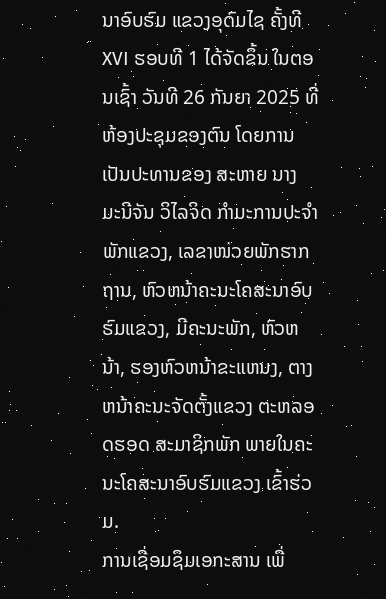ນາອົບຮົມ ແຂວງອຸດົມໄຊ ຄັ້ງທີ XVI ຮອບທີ 1 ໄດ້ຈັດຂຶ້ນ ໃນຕອນເຊົ້າ ວັນທີ 26 ກັນຍາ 2025 ທີ່ຫ້ອງປະຊຸມຂອງຕົນ ໂດຍການເປັນປະທານຂອງ ສະຫາຍ ນາງ ມະນີຈັນ ວິໄລຈິດ ກຳມະການປະຈຳພັກແຂວງ, ເລຂາໜ່ວຍພັກຮາກຖານ, ຫົວຫນ້າຄະນະໂຄສະນາອົບຮົມແຂວງ, ມີຄະນະພັກ, ຫົວຫນ້າ, ຮອງຫົວຫນ້າຂະແຫນງ, ຕາງຫນ້າຄະນະຈັດຕັ້ງແຂວງ ຕະຫລອດຮອດ ສະມາຊິກພັກ ພາຍໃນຄະນະໂຄສະນາອົບຮົມແຂວງ ເຂົ້າຮ່ວມ.
ການເຊື່ອມຊຶມເອກະສານ ເພື່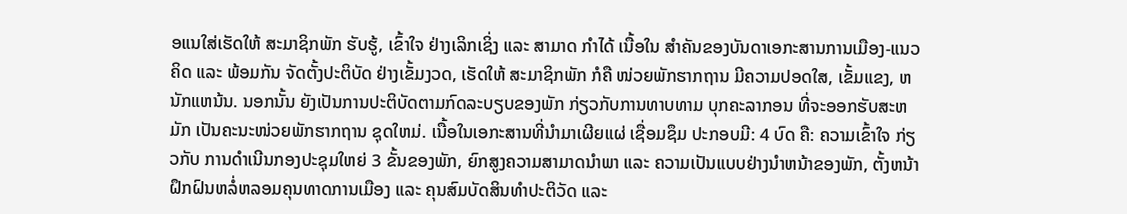ອແນໃສ່ເຮັດໃຫ້ ສະມາຊິກພັກ ຮັບຮູ້, ເຂົ້າໃຈ ຢ່າງເລິກເຊິ່ງ ແລະ ສາມາດ ກຳໄດ້ ເນື້ອໃນ ສຳຄັນຂອງບັນດາເອກະສານການເມືອງ-ແນວຄິດ ແລະ ພ້ອມກັນ ຈັດຕັ້ງປະຕິບັດ ຢ່າງເຂັ້ມງວດ, ເຮັດໃຫ້ ສະມາຊິກພັກ ກໍຄື ໜ່ວຍພັກຮາກຖານ ມີຄວາມປອດໃສ, ເຂັ້ມແຂງ, ຫນັກແຫນ້ນ. ນອກນັ້ນ ຍັງເປັນການປະຕິບັດຕາມກົດລະບຽບຂອງພັກ ກ່ຽວກັບການທາບທາມ ບຸກຄະລາກອນ ທີ່ຈະອອກຮັບສະຫມັກ ເປັນຄະນະໜ່ວຍພັກຮາກຖານ ຊຸດໃຫມ່. ເນື້ອໃນເອກະສານທີ່ນຳມາເຜີຍແຜ່ ເຊື່ອມຊຶມ ປະກອບມີ: 4 ບົດ ຄື: ຄວາມເຂົ້າໃຈ ກ່ຽວກັບ ການດຳເນີນກອງປະຊຸມໃຫຍ່ 3 ຂັ້ນຂອງພັກ, ຍົກສູງຄວາມສາມາດນຳພາ ແລະ ຄວາມເປັນແບບຢ່າງນຳຫນ້າຂອງພັກ, ຕັ້ງຫນ້າຝຶກຝົນຫລໍ່ຫລອມຄຸນທາດການເມືອງ ແລະ ຄຸນສົມບັດສິນທຳປະຕິວັດ ແລະ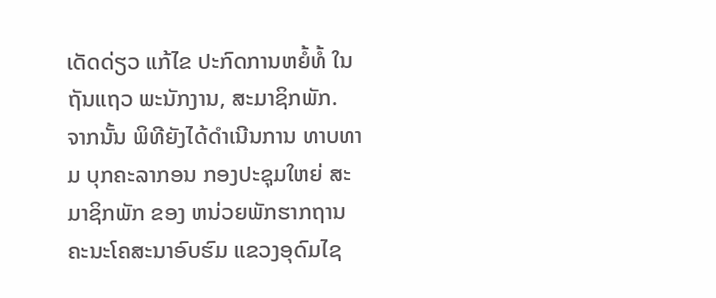ເດັດດ່ຽວ ແກ້ໄຂ ປະກົດການຫຍໍ້ທໍ້ ໃນຖັນແຖວ ພະນັກງານ, ສະມາຊິກພັກ.
ຈາກນັ້ນ ພິທີຍັງໄດ້ດຳເນີນການ ທາບທາມ ບຸກຄະລາກອນ ກອງປະຊຸມໃຫຍ່ ສະມາຊິກພັກ ຂອງ ຫນ່ວຍພັກຮາກຖານ ຄະນະໂຄສະນາອົບຮົມ ແຂວງອຸດົມໄຊ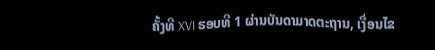ຄັ້ງທີ XVI ຮອບທີ 1 ຜ່ານບັນດາມາດຕະຖານ, ເງື່ອນໄຂ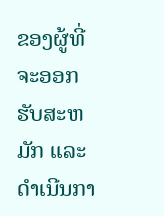ຂອງຜູ້ທີ່ຈະອອກຮັບສະຫມັກ ແລະ ດຳເນີນກາ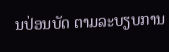ນປ່ອນບັດ ຕາມລະບຽບການ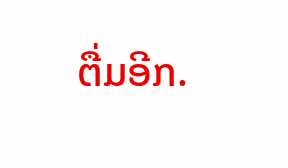ຕື່ມອີກ.